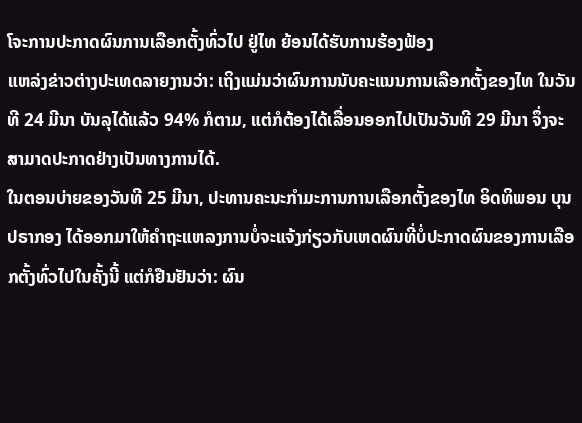ໂຈະການປະກາດຜົນການເລືອກຕັ້ງທົ່ວໄປ ຢູ່ໄທ ຍ້ອນໄດ້ຮັບການຮ້ອງຟ້ອງ
ແຫລ່ງຂ່າວຕ່າງປະເທດລາຍງານວ່າ: ເຖິງແມ່ນວ່າຜົນການນັບຄະແນນການເລືອກຕັ້ງຂອງໄທ ໃນວັນທີ 24 ມີນາ ບັນລຸໄດ້ແລ້ວ 94% ກໍຕາມ, ແຕ່ກໍຕ້ອງໄດ້ເລື່ອນອອກໄປເປັນວັນທີ 29 ມີນາ ຈຶ່ງຈະສາມາດປະກາດຢ່າງເປັນທາງການໄດ້.
ໃນຕອນບ່າຍຂອງວັນທີ 25 ມີນາ, ປະທານຄະນະກຳມະການການເລືອກຕັ້ງຂອງໄທ ອິດທິພອນ ບຸນປຣາກອງ ໄດ້ອອກມາໃຫ້ຄຳຖະແຫລງການບໍ່ຈະແຈ້ງກ່ຽວກັບເຫດຜົນທີ່ບໍ່ປະກາດຜົນຂອງການເລືອກຕັ້ງທົ່ວໄປໃນຄັ້ງນີ້ ແຕ່ກໍຢືນຢັນວ່າ: ຜົນ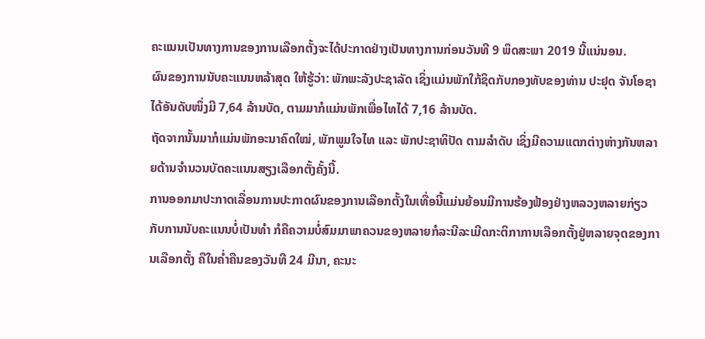ຄະແນນເປັນທາງການຂອງການເລືອກຕັ້ງຈະໄດ້ປະກາດຢ່າງເປັນທາງການກ່ອນວັນທີ 9 ພຶດສະພາ 2019 ນີ້ແນ່ນອນ.
ຜົນຂອງການນັບຄະແນນຫລ້າສຸດ ໃຫ້ຮູ້ວ່າ: ພັກພະລັງປະຊາລັດ ເຊິ່ງແມ່ນພັກໃກ້ຊິດກັບກອງທັບຂອງທ່ານ ປະຢຸດ ຈັນໂອຊາ ໄດ້ອັນດັບໜຶ່ງມີ 7,64 ລ້ານບັດ, ຕາມມາກໍແມ່ນພັກເພື່ອໄທໄດ້ 7,16 ລ້ານບັດ.
ຖັດຈາກນັ້ນມາກໍແມ່ນພັກອະນາຄົດໃໝ່, ພັກພູມໃຈໄທ ແລະ ພັກປະຊາທິປັດ ຕາມລຳດັບ ເຊິ່ງມີຄວາມແຕກຕ່າງຫ່າງກັນຫລາຍດ້ານຈຳນວນບັດຄະແນນສຽງເລືອກຕັ້ງຄັ້ງນີ້.
ການອອກມາປະກາດເລື່ອນການປະກາດຜົນຂອງການເລືອກຕັ້ງໃນເທື່ອນີ້ແມ່ນຍ້ອນມີການຮ້ອງຟ້ອງຢ່າງຫລວງຫລາຍກ່ຽວກັບການນັບຄະແນນບໍ່ເປັນທຳ ກໍຄືຄວາມບໍ່ສົມມາພາຄວນຂອງຫລາຍກໍລະນີລະເມີດກະຕິກາການເລືອກຕັ້ງຢູ່ຫລາຍຈຸດຂອງການເລືອກຕັ້ງ ຄືໃນຄໍ່າຄືນຂອງວັນທີ 24 ມີນາ, ຄະນະ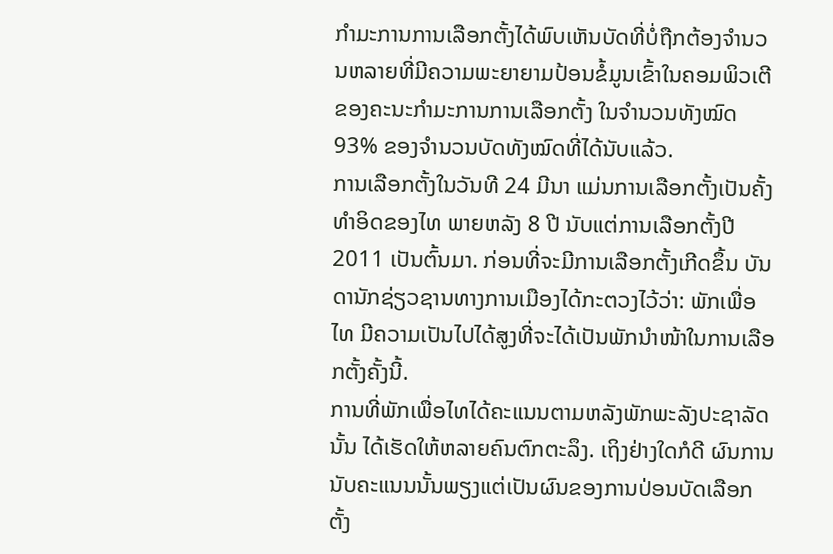ກຳມະການການເລືອກຕັ້ງໄດ້ພົບເຫັນບັດທີ່ບໍ່ຖືກຕ້ອງຈຳນວນຫລາຍທີ່ມີຄວາມພະຍາຍາມປ້ອນຂໍ້ມູນເຂົ້າໃນຄອມພິວເຕີຂອງຄະນະກຳມະການການເລືອກຕັ້ງ ໃນຈຳນວນທັງໝົດ 93% ຂອງຈຳນວນບັດທັງໝົດທີ່ໄດ້ນັບແລ້ວ.
ການເລືອກຕັ້ງໃນວັນທີ 24 ມີນາ ແມ່ນການເລືອກຕັ້ງເປັນຄັ້ງທຳອິດຂອງໄທ ພາຍຫລັງ 8 ປີ ນັບແຕ່ການເລືອກຕັ້ງປີ 2011 ເປັນຕົ້ນມາ. ກ່ອນທີ່ຈະມີການເລືອກຕັ້ງເກີດຂຶ້ນ ບັນດານັກຊ່ຽວຊານທາງການເມືອງໄດ້ກະຕວງໄວ້ວ່າ: ພັກເພື່ອໄທ ມີຄວາມເປັນໄປໄດ້ສູງທີ່ຈະໄດ້ເປັນພັກນຳໜ້າໃນການເລືອກຕັ້ງຄັ້ງນີ້.
ການທີ່ພັກເພື່ອໄທໄດ້ຄະແນນຕາມຫລັງພັກພະລັງປະຊາລັດນັ້ນ ໄດ້ເຮັດໃຫ້ຫລາຍຄົນຕົກຕະລຶງ. ເຖິງຢ່າງໃດກໍດີ ຜົນການນັບຄະແນນນັ້ນພຽງແຕ່ເປັນຜົນຂອງການປ່ອນບັດເລືອກຕັ້ງ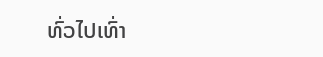ທົ່ວໄປເທົ່າ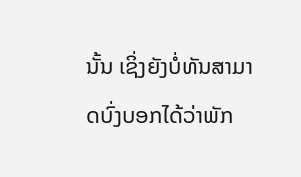ນັ້ນ ເຊິ່ງຍັງບໍ່ທັນສາມາດບົ່ງບອກໄດ້ວ່າພັກ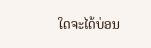ໃດຈະໄດ້ບ່ອນ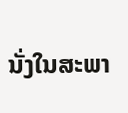ນັ່ງໃນສະພາ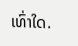ເທົ່າໃດ.